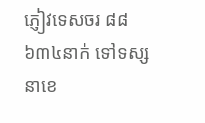ភ្ញៀវទេសចរ ៨៨ ៦៣៤នាក់ ទៅទស្សនាខេ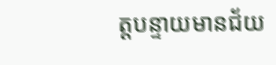ត្តបន្ទាយមានជ័យ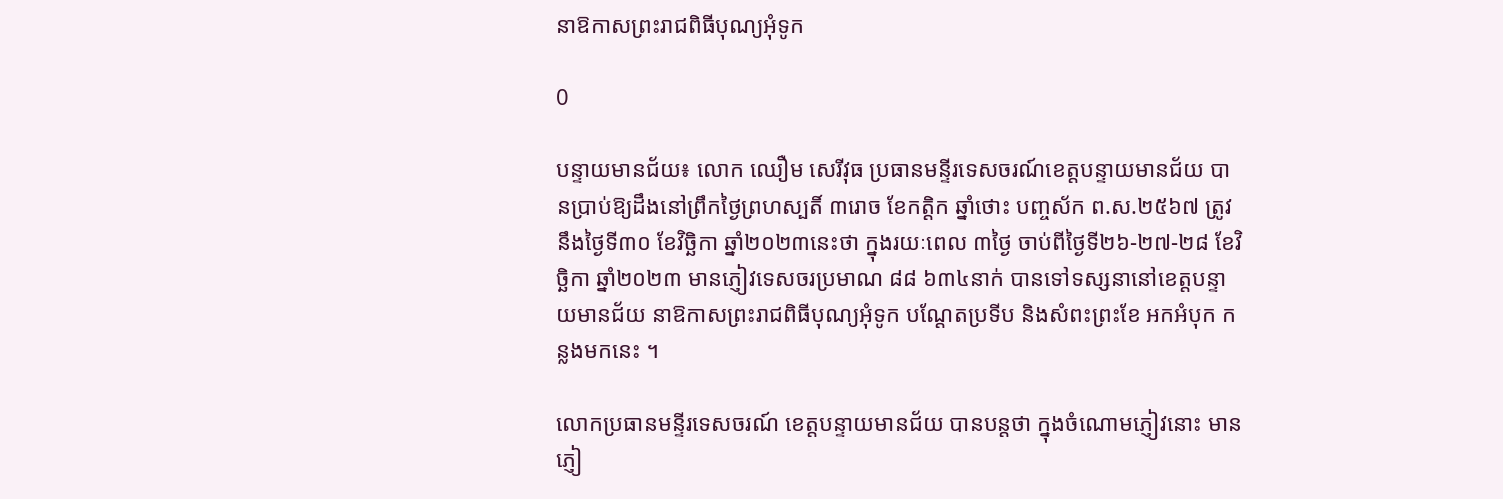នាឱកាសព្រះរាជពិធីបុណ្យអុំទូក

0

បន្ទាយមានជ័យ៖ លោក ឈឿម សេរីវុធ ប្រធានមន្ទីរទេសចរណ៍ខេត្តបន្ទាយមានជ័យ បានប្រាប់ឱ្យដឹងនៅព្រឹកថ្ងៃព្រហស្បតិ៍ ៣រោច ខែកត្ដិក ឆ្នាំថោះ បញ្ចស័ក ព.ស.២៥៦៧ ត្រូវនឹងថ្ងៃទី៣០ ខែវិច្ឆិកា ឆ្នាំ២០២៣នេះថា ក្នុងរយៈពេល ៣ថ្ងៃ ចាប់ពីថ្ងៃទី២៦-២៧-២៨ ខែវិច្ឆិកា ឆ្នាំ២០២៣ មានភ្ញៀវទេសចរប្រមាណ ៨៨ ៦៣៤នាក់ បានទៅទស្សនានៅខេត្តបន្ទាយមានជ័យ នាឱកាសព្រះរាជពិធីបុណ្យអុំទូក បណ្តែតប្រទីប និងសំពះព្រះខែ អកអំបុក កន្លងមកនេះ ។

លោកប្រធានមន្ទីរទេសចរណ៍ ខេត្តបន្ទាយមានជ័យ បានបន្តថា ក្នុងចំណោមភ្ញៀវនោះ មានភ្ញៀ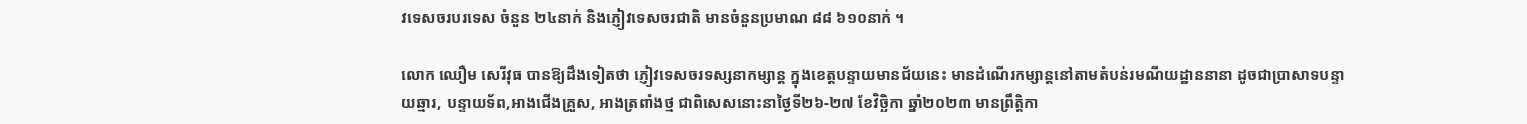វទេសចរបរទេស ចំនួន ២៤នាក់ និងភ្ញៀវទេសចរជាតិ មានចំនួនប្រមាណ ៨៨ ៦១០នាក់ ។

លោក ឈឿម សេរីវុធ បានឱ្យដឹងទៀតថា ភ្ញៀវទេសចរទស្សនាកម្សាន្ត ក្នុងខេត្តបន្ទាយមានជ័យនេះ មានដំណើរកម្សាន្តនៅតាមតំបន់រមណីយដ្ឋាននានា ដូចជាប្រាសាទបន្ទាយឆ្មារ, បន្ទាយទ័ព,អាងជើងគ្រួស, អាងត្រពាំងថ្ម ជាពិសេសនោះនាថ្ងៃទី២៦-២៧ ខែវិច្ឆិកា ឆ្នាំ២០២៣ មានព្រឹត្តិកា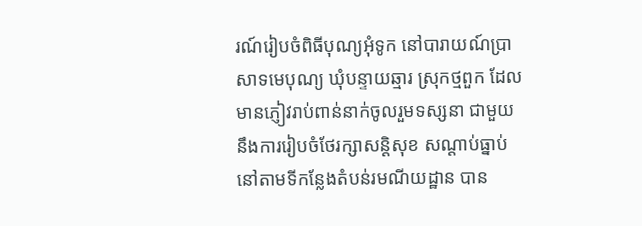រណ៍រៀបចំពិធីបុណ្យអុំទូក នៅបារាយណ៍ប្រាសាទមេបុណ្យ ឃុំបន្ទាយឆ្មារ ស្រុកថ្មពួក ដែលមានភ្ញៀវរាប់ពាន់នាក់ចូលរួមទស្សនា ជាមួយនឹងការរៀបចំថែរក្សាសន្តិសុខ សណ្តាប់ធ្នាប់ នៅតាមទីកន្លែងតំបន់រមណីយដ្ឋាន បាន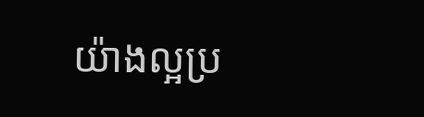យ៉ាងល្អប្រ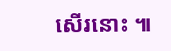សើរនោះ ៕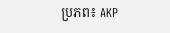ប្រភព៖ AKP